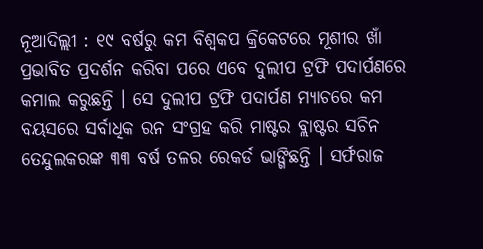ନୂଆଦିଲ୍ଲୀ : ୧୯ ବର୍ଷରୁ କମ ବିଶ୍ୱକପ କ୍ରିକେଟରେ ମୂଶୀର ଖାଁ ପ୍ରଭାବିତ ପ୍ରଦର୍ଶନ କରିବା ପରେ ଏବେ ଦୁଲୀପ ଟ୍ରଫି ପଦାର୍ପଣରେ କମାଲ କରୁଛନ୍ତି । ସେ ଦୁଲୀପ ଟ୍ରଫି ପଦାର୍ପଣ ମ୍ୟାଚରେ କମ ବୟସରେ ସର୍ବାଧିକ ରନ ସଂଗ୍ରହ କରି ମାଷ୍ଟର ବ୍ଲାଷ୍ଟର ସଚିନ ତେନ୍ଦୁଲକରଙ୍କ ୩୩ ବର୍ଷ ତଳର ରେକର୍ଡ ଭାଙ୍ଗିଛନ୍ତି । ସର୍ଫରାଜ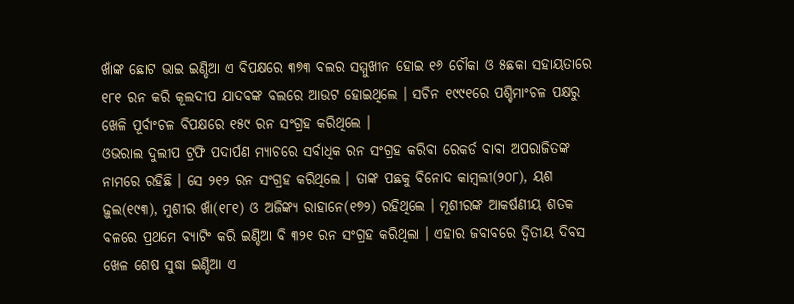ଖାଁଙ୍କ ଛୋଟ ଭାଇ ଇଣ୍ଡିଆ ଏ ବିପକ୍ଷରେ ୩୭୩ ବଲର ସମ୍ମୁଖୀନ ହୋଇ ୧୬ ଚୌକା ଓ ୫ଛକା ସହାୟତାରେ ୧୮୧ ରନ କରି କୂଲଦୀପ ଯାଦବଙ୍କ ବଲରେ ଆଉଟ ହୋଇଥିଲେ । ସଚିନ ୧୯୯୧ରେ ପଶ୍ଚିମାଂଚଳ ପକ୍ଷରୁ ଖେଳି ପୂର୍ବାଂଚଳ ବିପକ୍ଷରେ ୧୫୯ ରନ ସଂଗ୍ରହ କରିଥିଲେ ।
ଓଭରାଲ ଦୁଲୀପ ଟ୍ରଫି ପଦାର୍ପଣ ମ୍ୟାଚରେ ସର୍ବାଧିକ ରନ ସଂଗ୍ରହ କରିବା ରେକର୍ଡ ବାବା ଅପରାଜିତଙ୍କ ନାମରେ ରହିଛି । ସେ ୨୧୨ ରନ ସଂଗ୍ରହ କରିଥିଲେ । ତାଙ୍କ ପଛକୁ ବିନୋଦ କାମ୍ବଲୀ(୨୦୮), ୟଶ ଢ଼ୁଲ(୧୯୩), ମୁଶୀର ଖାଁ(୧୮୧) ଓ ଅଜିଙ୍କ୍ୟ ରାହାନେ(୧୭୨) ରହିଥିଲେ । ମୂଶୀରଙ୍କ ଆକର୍ଷଣୀୟ ଶତକ ବଳରେ ପ୍ରଥମେ ବ୍ୟାଟିଂ କରି ଇଣ୍ଡିଆ ବି ୩୨୧ ରନ ସଂଗ୍ରହ କରିଥିଲା । ଏହାର ଜବାବରେ ଦ୍ୱିତୀୟ ଦିବସ ଖେଳ ଶେଷ ସୁଦ୍ଧା ଇଣ୍ଡିଆ ଏ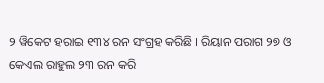୨ ୱିକେଟ ହରାଇ ୧୩୪ ରନ ସଂଗ୍ରହ କରିଛି । ରିୟାନ ପରାଗ ୨୭ ଓ କେଏଲ ରାହୁଲ ୨୩ ରନ କରି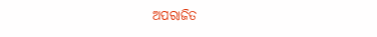ଅପରାଜିତ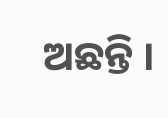ଅଛନ୍ତି ।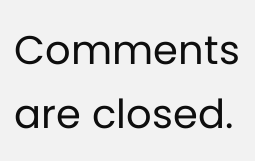Comments are closed.